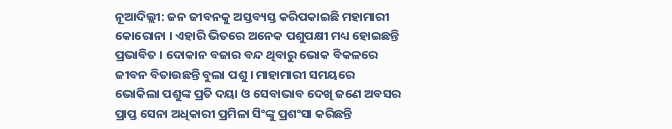ନୂଆଦିଲ୍ଲୀ: ଜନ ଜୀବନକୁ ଅସ୍ତବ୍ୟସ୍ତ କରିପକାଇଛି ମହାମାରୀ କୋରୋନା । ଏହାରି ଭିତରେ ଅନେକ ପଶୁପକ୍ଷୀ ମଧ୍ୟ ହୋଇଛନ୍ତି ପ୍ରଭାବିତ । ଦୋକାନ ବଜାର ବନ୍ଦ ଥିବାରୁ ଭୋକ ବିକଳରେ ଜୀବନ ବିତାଉଛନ୍ତି ବୁଲା ପଶୁ । ମାହାମାରୀ ସମୟରେ ଭୋକିଲା ପଶୁଙ୍କ ପ୍ରତି ଦୟା ଓ ସେବାଭାବ ଦେଖି ଜଣେ ଅବସର ପ୍ରାପ୍ତ ସେନା ଅଧିକାରୀ ପ୍ରମିଳା ସିଂଙ୍କୁ ପ୍ରଶଂସା କରିଛନ୍ତି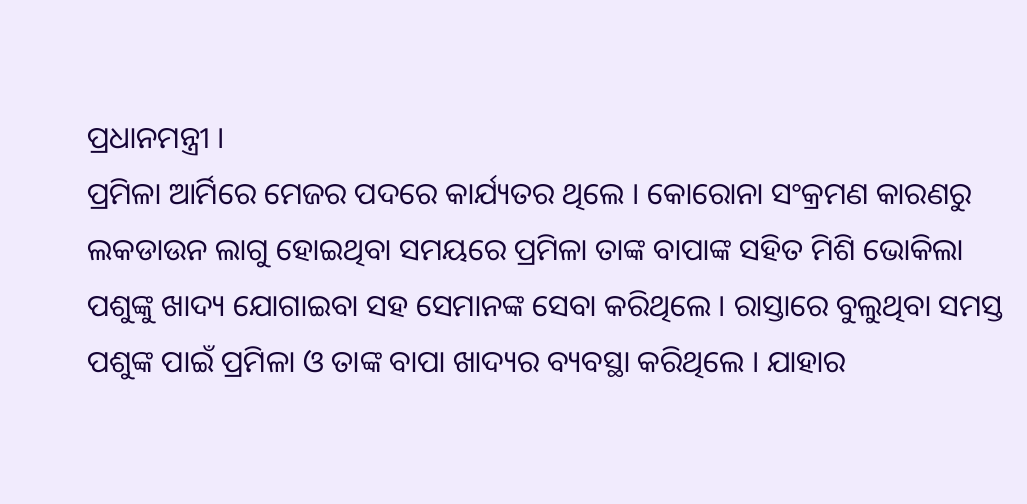ପ୍ରଧାନମନ୍ତ୍ରୀ ।
ପ୍ରମିଳା ଆର୍ମିରେ ମେଜର ପଦରେ କାର୍ଯ୍ୟତର ଥିଲେ । କୋରୋନା ସଂକ୍ରମଣ କାରଣରୁ ଲକଡାଉନ ଲାଗୁ ହୋଇଥିବା ସମୟରେ ପ୍ରମିଳା ତାଙ୍କ ବାପାଙ୍କ ସହିତ ମିଶି ଭୋକିଲା ପଶୁଙ୍କୁ ଖାଦ୍ୟ ଯୋଗାଇବା ସହ ସେମାନଙ୍କ ସେବା କରିଥିଲେ । ରାସ୍ତାରେ ବୁଲୁଥିବା ସମସ୍ତ ପଶୁଙ୍କ ପାଇଁ ପ୍ରମିଳା ଓ ତାଙ୍କ ବାପା ଖାଦ୍ୟର ବ୍ୟବସ୍ଥା କରିଥିଲେ । ଯାହାର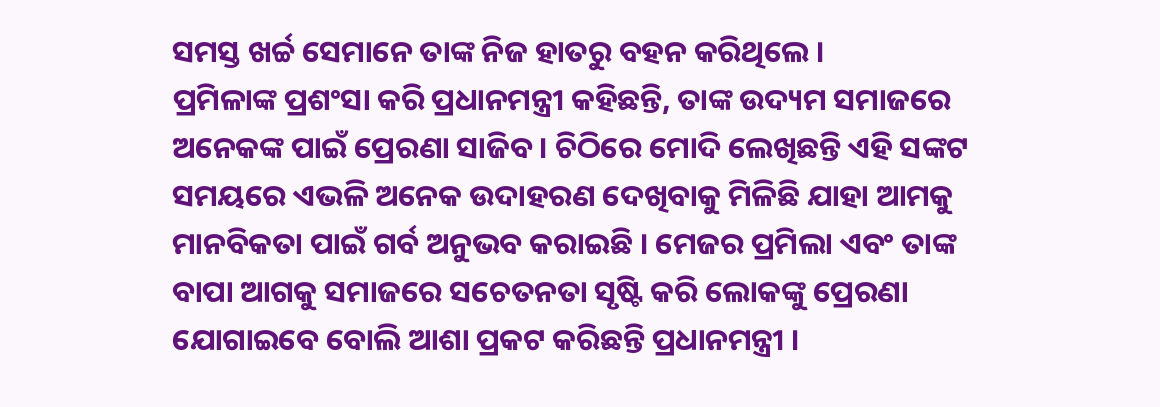ସମସ୍ତ ଖର୍ଚ୍ଚ ସେମାନେ ତାଙ୍କ ନିଜ ହାତରୁ ବହନ କରିଥିଲେ ।
ପ୍ରମିଳାଙ୍କ ପ୍ରଶଂସା କରି ପ୍ରଧାନମନ୍ତ୍ରୀ କହିଛନ୍ତି, ତାଙ୍କ ଉଦ୍ୟମ ସମାଜରେ ଅନେକଙ୍କ ପାଇଁ ପ୍ରେରଣା ସାଜିବ । ଚିଠିରେ ମୋଦି ଲେଖିଛନ୍ତି ଏହି ସଙ୍କଟ ସମୟରେ ଏଭଳି ଅନେକ ଉଦାହରଣ ଦେଖିବାକୁ ମିଳିଛି ଯାହା ଆମକୁ ମାନବିକତା ପାଇଁ ଗର୍ବ ଅନୁଭବ କରାଇଛି । ମେଜର ପ୍ରମିଲା ଏବଂ ତାଙ୍କ ବାପା ଆଗକୁ ସମାଜରେ ସଚେତନତା ସୃଷ୍ଟି କରି ଲୋକଙ୍କୁ ପ୍ରେରଣା ଯୋଗାଇବେ ବୋଲି ଆଶା ପ୍ରକଟ କରିଛନ୍ତି ପ୍ରଧାନମନ୍ତ୍ରୀ ।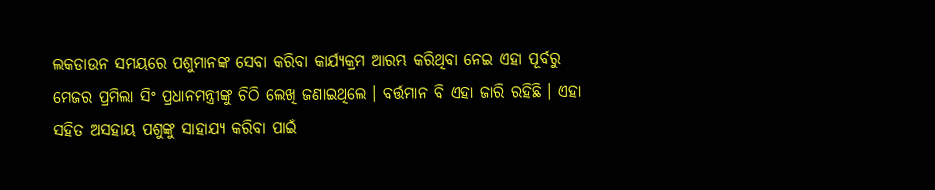ଲକଡାଉନ ସମୟରେ ପଶୁମାନଙ୍କ ସେବା କରିବା କାର୍ଯ୍ୟକ୍ରମ ଆରମ୍ଭ କରିଥିବା ନେଇ ଏହା ପୂର୍ବରୁ ମେଜର ପ୍ରମିଲା ସିଂ ପ୍ରଧାନମନ୍ତ୍ରୀଙ୍କୁ ଚିଠି ଲେଖି ଜଣାଇଥିଲେ । ବର୍ତ୍ତମାନ ବି ଏହା ଜାରି ରହିଛି । ଏହା ସହିତ ଅସହାୟ ପଶୁଙ୍କୁ ସାହାଯ୍ୟ କରିବା ପାଇଁ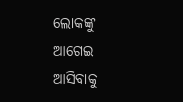ଲୋକଙ୍କୁ ଆଗେଇ ଆସିବାକୁ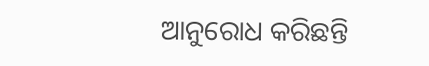ଆନୁରୋଧ କରିଛନ୍ତି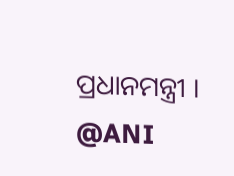ପ୍ରଧାନମନ୍ତ୍ରୀ ।
@ANI